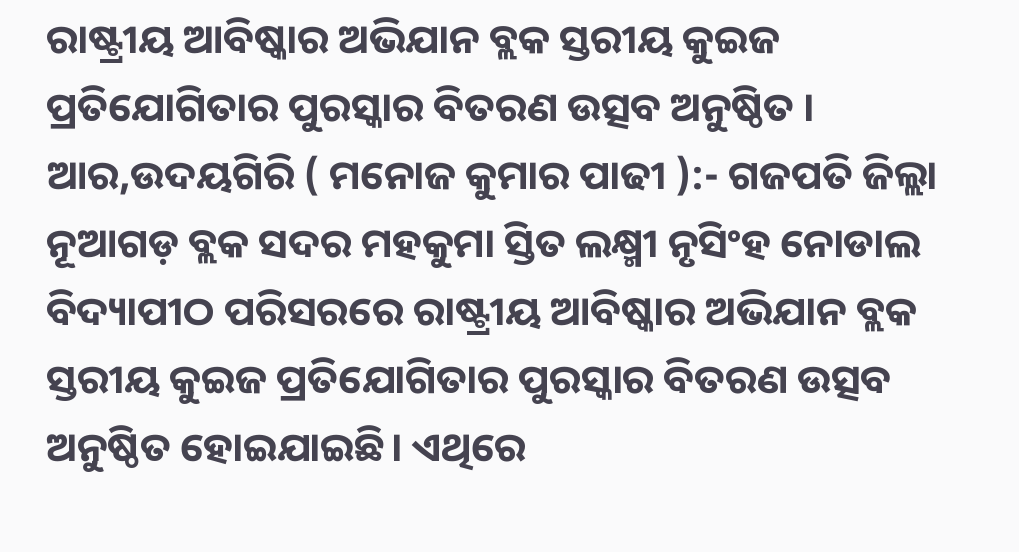ରାଷ୍ଟ୍ରୀୟ ଆବିଷ୍କାର ଅଭିଯାନ ବ୍ଲକ ସ୍ତରୀୟ କୁଇଜ ପ୍ରତିଯୋଗିତାର ପୁରସ୍କାର ବିତରଣ ଉତ୍ସବ ଅନୁଷ୍ଠିତ ।
ଆର,ଉଦୟଗିରି ( ମନୋଜ କୁମାର ପାଢୀ ):- ଗଜପତି ଜିଲ୍ଲା ନୂଆଗଡ଼ ବ୍ଲକ ସଦର ମହକୁମା ସ୍ତିତ ଲକ୍ଷ୍ମୀ ନୃସିଂହ ନୋଡାଲ ବିଦ୍ୟାପୀଠ ପରିସରରେ ରାଷ୍ଟ୍ରୀୟ ଆବିଷ୍କାର ଅଭିଯାନ ବ୍ଲକ ସ୍ତରୀୟ କୁଇଜ ପ୍ରତିଯୋଗିତାର ପୁରସ୍କାର ବିତରଣ ଉତ୍ସବ ଅନୁଷ୍ଠିତ ହୋଇଯାଇଛି। ଏଥିରେ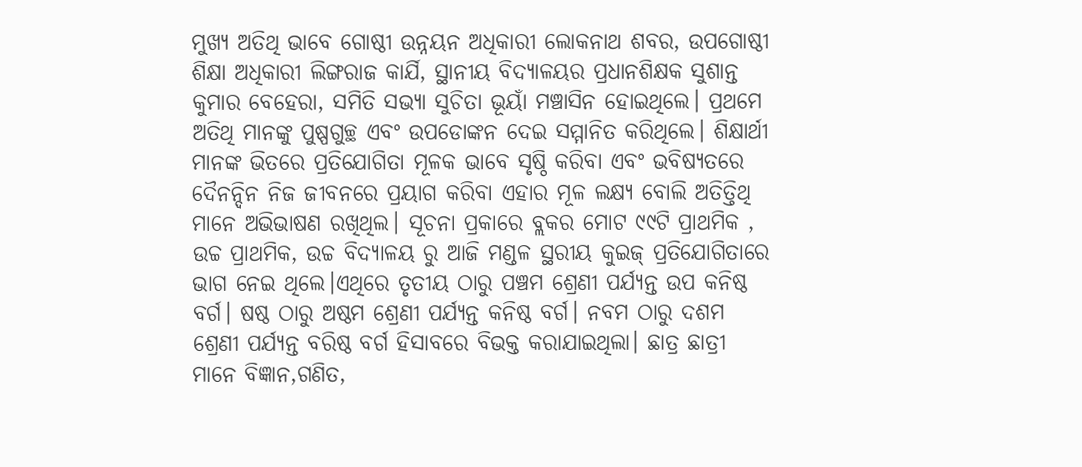ମୁଖ୍ୟ ଅତିଥି ଭାବେ ଗୋଷ୍ଠୀ ଉନ୍ନୟନ ଅଧିକାରୀ ଲୋକନାଥ ଶବର, ଉପଗୋଷ୍ଠୀ ଶିକ୍ଷା ଅଧିକାରୀ ଲିଙ୍ଗରାଜ କାର୍ଯି, ସ୍ଥାନୀୟ ବିଦ୍ୟାଳୟର ପ୍ରଧାନଶିକ୍ଷକ ସୁଶାନ୍ତ କୁମାର ବେହେରା, ସମିତି ସଭ୍ୟା ସୁଚିତା ଭୂୟାଁ ମଞ୍ଚାସିନ ହୋଇଥିଲେ। ପ୍ରଥମେ ଅତିଥି ମାନଙ୍କୁ ପୁଷ୍ପଗୁଚ୍ଛ ଏବଂ ଉପଡୋଙ୍କନ ଦେଇ ସମ୍ମାନିତ କରିଥିଲେ। ଶିକ୍ଷାର୍ଥୀ ମାନଙ୍କ ଭିତରେ ପ୍ରତିଯୋଗିତା ମୂଳକ ଭାବେ ସୃଷ୍ଠି କରିବା ଏବଂ ଭବିଷ୍ୟତରେ ଦୈନନ୍ଦିନ ନିଜ ଜୀବନରେ ପ୍ରୟାଗ କରିବା ଏହାର ମୂଳ ଲକ୍ଷ୍ୟ ବୋଲି ଅତିତ୍ତିଥି ମାନେ ଅଭିଭାଷଣ ରଖିଥିଲ। ସୂଚନା ପ୍ରକାରେ ବ୍ଲକର ମୋଟ ୯୯ଟି ପ୍ରାଥମିକ , ଉଚ୍ଚ ପ୍ରାଥମିକ, ଉଚ୍ଚ ବିଦ୍ୟାଳୟ ରୁ ଆଜି ମଣ୍ଡଳ ସ୍ଥରୀୟ କୁଇଜ୍ ପ୍ରତିଯୋଗିତାରେ ଭାଗ ନେଇ ଥିଲେ।ଏଥିରେ ତୃତୀୟ ଠାରୁ ପଞ୍ଚମ ଶ୍ରେଣୀ ପର୍ଯ୍ୟନ୍ତ ଉପ କନିଷ୍ଠ ବର୍ଗ। ଷଷ୍ଠ ଠାରୁ ଅଷ୍ଠମ ଶ୍ରେଣୀ ପର୍ଯ୍ୟନ୍ତ କନିଷ୍ଠ ବର୍ଗ। ନବମ ଠାରୁ ଦଶମ ଶ୍ରେଣୀ ପର୍ଯ୍ୟନ୍ତ ବରିଷ୍ଠ ବର୍ଗ ହିସାବରେ ବିଭକ୍ତ କରାଯାଇଥିଲା। ଛାତ୍ର ଛାତ୍ରୀ ମାନେ ବିଜ୍ଞାନ,ଗଣିତ,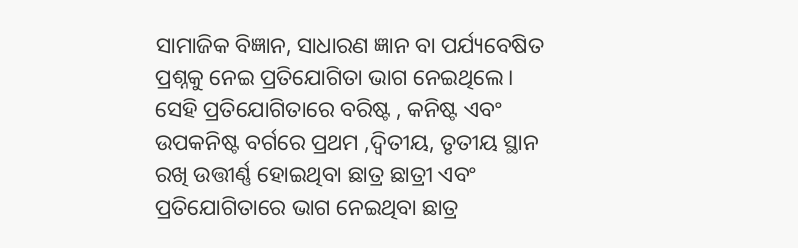ସାମାଜିକ ବିଜ୍ଞାନ, ସାଧାରଣ ଜ୍ଞାନ ବା ପର୍ଯ୍ୟବେଷିତ ପ୍ରଶ୍ନକୁ ନେଇ ପ୍ରତିଯୋଗିତା ଭାଗ ନେଇଥିଲେ। ସେହି ପ୍ରତିଯୋଗିତାରେ ବରିଷ୍ଟ , କନିଷ୍ଟ ଏବଂ ଉପକନିଷ୍ଟ ବର୍ଗରେ ପ୍ରଥମ ,ଦ୍ଵିତୀୟ, ତୃତୀୟ ସ୍ଥାନ ରଖି ଉତ୍ତୀର୍ଣ୍ଣ ହୋଇଥିବା ଛାତ୍ର ଛାତ୍ରୀ ଏବଂ ପ୍ରତିଯୋଗିତାରେ ଭାଗ ନେଇଥିବା ଛାତ୍ର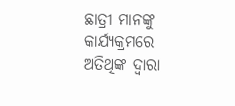ଛାତ୍ରୀ ମାନଙ୍କୁ କାର୍ଯ୍ୟକ୍ରମରେ ଅତିଥିଙ୍କ ଦ୍ଵାରା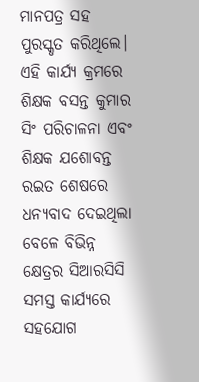ମାନପତ୍ର ସହ ପୁରସ୍କୃତ କରିଥିଲେ। ଏହି କାର୍ଯ୍ୟ କ୍ରମରେ ଶିକ୍ଷକ ବସନ୍ତ କୁମାର ସିଂ ପରିଚାଳନା ଏବଂ ଶିକ୍ଷକ ଯଶୋବନ୍ତ ରଇତ ଶେଷରେ ଧନ୍ୟବାଦ ଦେଇଥିଲା ବେଳେ ବିଭିନ୍ନ କ୍ଷେତ୍ରର ସିଆରସିସି ସମସ୍ତ କାର୍ଯ୍ୟରେ ସହଯୋଗ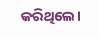କରିଥିଲେ।